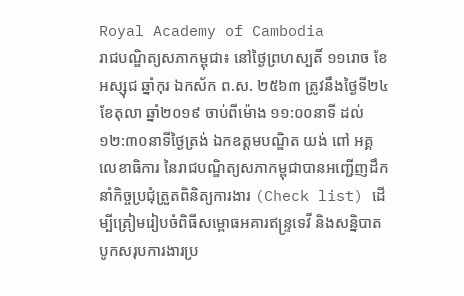Royal Academy of Cambodia
រាជបណ្ឌិត្យសភាកម្ពុជា៖ នៅថ្ងៃព្រហស្បតិ៍ ១១រោច ខែអស្សុជ ឆ្នាំកុរ ឯកស័ក ព.ស. ២៥៦៣ ត្រូវនឹងថ្ងៃទី២៤ ខែតុលា ឆ្នាំ២០១៩ ចាប់ពីម៉ោង ១១:០០នាទី ដល់ ១២:៣០នាទីថ្ងៃត្រង់ ឯកឧត្តមបណ្ឌិត យង់ ពៅ អគ្គលេខាធិការ នៃរាជបណ្ឌិត្យសភាកម្ពុជាបានអញ្ជើញដឹកនាំកិច្ចប្រជុំត្រួតពិនិត្យការងារ (Check list) ដើម្បីត្រៀមរៀបចំពិធីសម្ពោធអគារឥន្ទ្រទេវី និងសនិ្នបាតបូកសរុបការងារប្រ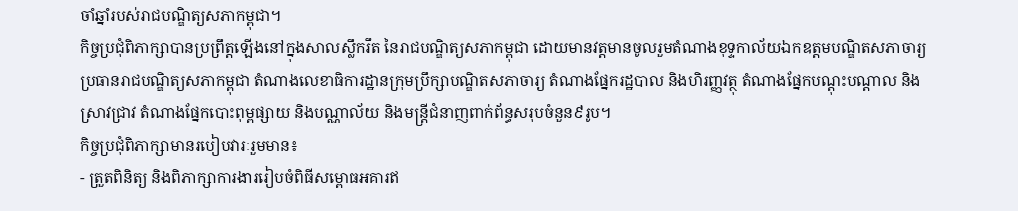ចាំឆ្នាំរបស់រាជបណ្ឌិត្យសភាកម្ពុជា។
កិច្ចប្រជុំពិភាក្សាបានប្រព្រឹត្តឡើងនៅក្នុងសាលស្លឹករឹត នៃរាជបណ្ឌិត្យសភាកម្ពុជា ដោយមានវត្តមានចូលរួមតំណាងខុទ្ទកាល័យឯកឧត្តមបណ្ឌិតសភាចារ្យប្រធានរាជបណ្ឌិត្យសភាកម្ពុជា តំណាងលេខាធិការដ្ឋានក្រុមប្រឹក្សាបណ្ឌិតសភាចារ្យ តំណាងផ្នែករដ្ឋបាល និងហិរញ្ញវត្ថុ តំណាងផ្នែកបណ្តុះបណ្តាល និងស្រាវជ្រាវ តំណាងផ្នែកបោះពុម្ពផ្សាយ និងបណ្ណាល័យ និងមន្ត្រីជំនាញពាក់ព័ន្ធសរុបចំនួន៩រូប។
កិច្ចប្រជុំពិភាក្សាមានរបៀបវារៈរួមមាន៖
- ត្រួតពិនិត្យ និងពិភាក្សាការងាររៀបចំពិធីសម្ពោធអគារឥ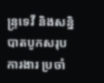ន្ទ្រទេវី និងសនិ្នបាតបូកសរុបការងារ ប្រចាំ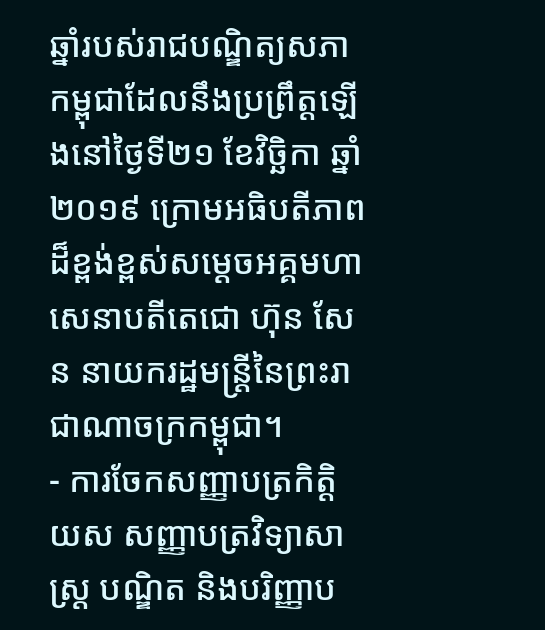ឆ្នាំរបស់រាជបណ្ឌិត្យសភាកម្ពុជាដែលនឹងប្រព្រឹត្តឡើងនៅថ្ងៃទី២១ ខែវិច្ឆិកា ឆ្នាំ២០១៩ ក្រោមអធិបតីភាពដ៏ខ្ពង់ខ្ពស់សម្តេចអគ្គមហាសេនាបតីតេជោ ហ៊ុន សែន នាយករដ្ឋមន្ត្រីនៃព្រះរាជាណាចក្រកម្ពុជា។
- ការចែកសញ្ញាបត្រកិត្តិយស សញ្ញាបត្រវិទ្យាសាស្ត្រ បណ្ឌិត និងបរិញ្ញាប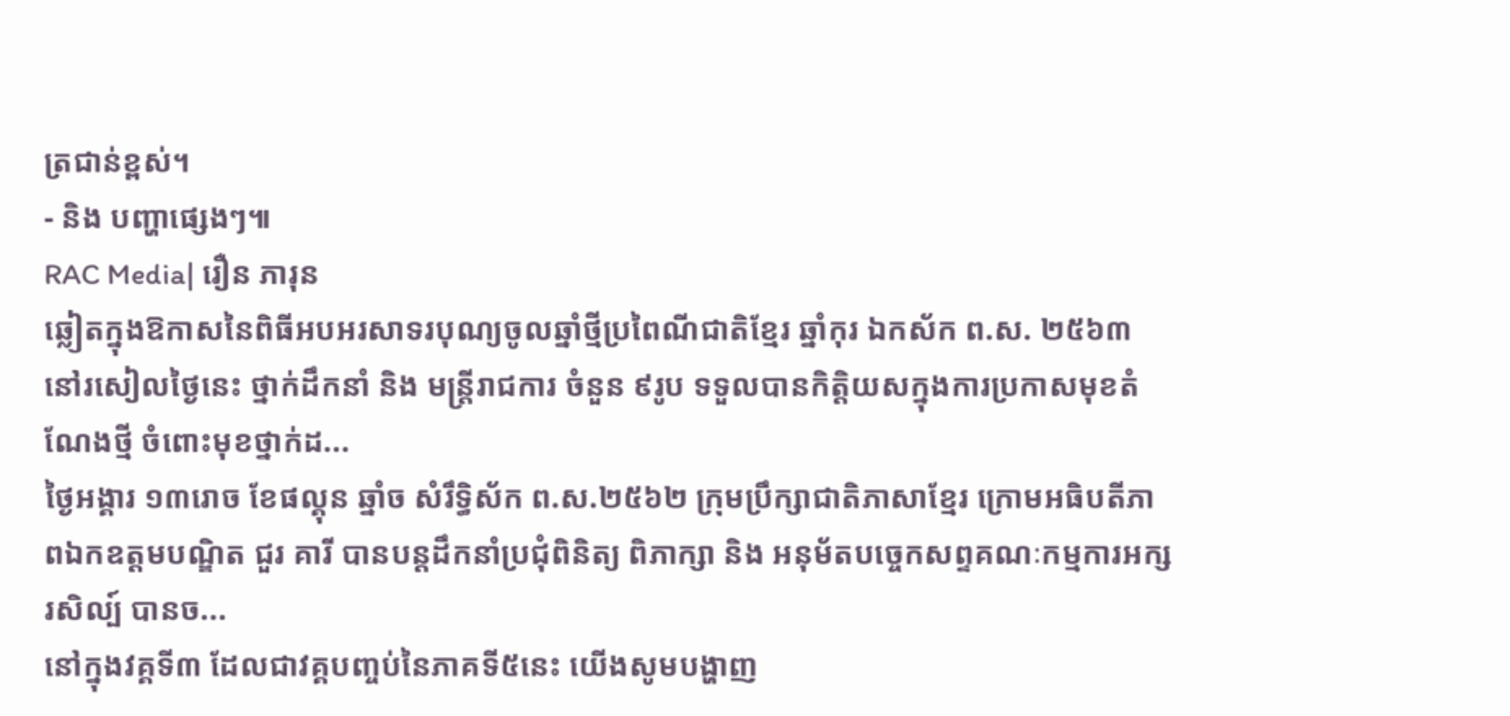ត្រជាន់ខ្ពស់។
- និង បញ្ហាផ្សេងៗ៕
RAC Media| រឿន ភារុន
ឆ្លៀតក្នុងឱកាសនៃពិធីអបអរសាទរបុណ្យចូលឆ្នាំថ្មីប្រពៃណីជាតិខ្មែរ ឆ្នាំកុរ ឯកស័ក ព.ស. ២៥៦៣ នៅរសៀលថ្ងៃនេះ ថ្នាក់ដឹកនាំ និង មន្ត្រីរាជការ ចំនួន ៩រូប ទទួលបានកិត្តិយសក្នុងការប្រកាសមុខតំណែងថ្មី ចំពោះមុខថ្នាក់ដ...
ថ្ងៃអង្គារ ១៣រោច ខែផល្គុន ឆ្នាំច សំរឹទ្ធិស័ក ព.ស.២៥៦២ ក្រុមប្រឹក្សាជាតិភាសាខ្មែរ ក្រោមអធិបតីភាពឯកឧត្តមបណ្ឌិត ជួរ គារី បានបន្តដឹកនាំប្រជុំពិនិត្យ ពិភាក្សា និង អនុម័តបច្ចេកសព្ទគណៈកម្មការអក្សរសិល្ប៍ បានច...
នៅក្នុងវគ្គទី៣ ដែលជាវគ្គបញ្ចប់នៃភាគទី៥នេះ យើងសូមបង្ហាញ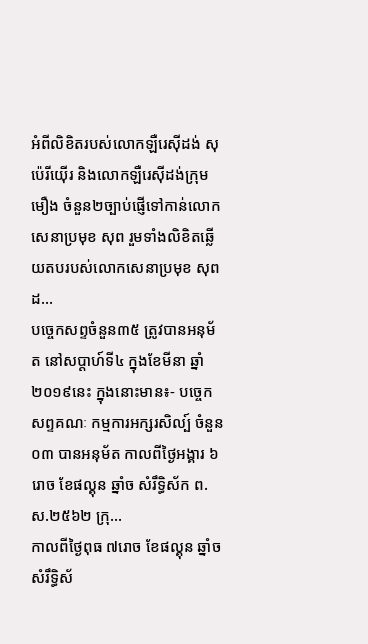អំពីលិខិតរបស់លោកឡឺរេស៊ីដង់ សុប៉េរីយ៉ើរ និងលោកឡឺរេស៊ីដង់ក្រុមមឿង ចំនួន២ច្បាប់ផ្ញើទៅកាន់លោកសេនាប្រមុខ សុព រួមទាំងលិខិតឆ្លើយតបរបស់លោកសេនាប្រមុខ សុព ដ...
បច្ចេកសព្ទចំនួន៣៥ ត្រូវបានអនុម័ត នៅសប្តាហ៍ទី៤ ក្នុងខែមីនា ឆ្នាំ២០១៩នេះ ក្នុងនោះមាន៖- បច្ចេកសព្ទគណៈ កម្មការអក្សរសិល្ប៍ ចំនួន០៣ បានអនុម័ត កាលពីថ្ងៃអង្គារ ៦រោច ខែផល្គុន ឆ្នាំច សំរឹទ្ធិស័ក ព.ស.២៥៦២ ក្រុ...
កាលពីថ្ងៃពុធ ៧រោច ខែផល្គុន ឆ្នាំច សំរឹទ្ធិស័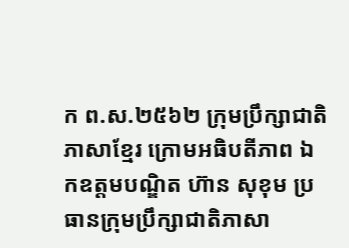ក ព.ស.២៥៦២ ក្រុមប្រឹក្សាជាតិភាសាខ្មែរ ក្រោមអធិបតីភាព ឯកឧត្តមបណ្ឌិត ហ៊ាន សុខុម ប្រធានក្រុមប្រឹក្សាជាតិភាសា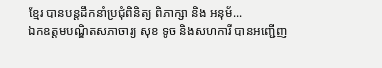ខ្មែរ បានបន្តដឹកនាំប្រជុំពិនិត្យ ពិភាក្សា និង អនុម័...
ឯកឧត្តមបណ្ឌិតសភាចារ្យ សុខ ទូច និងសហការី បានអញ្ជើញ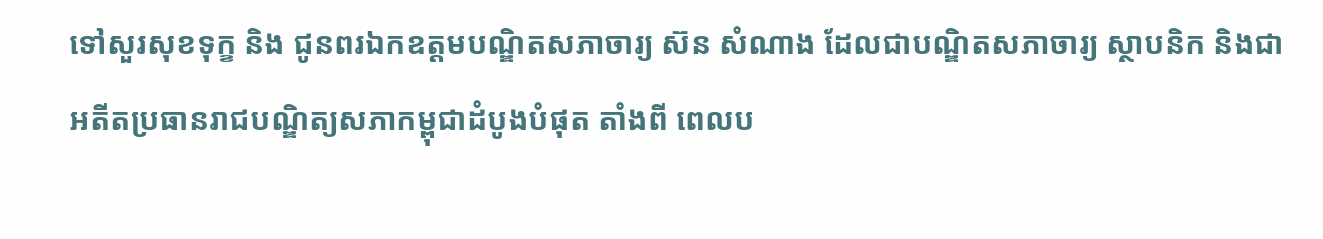ទៅសួរសុខទុក្ខ និង ជូនពរឯកឧត្តមបណ្ឌិតសភាចារ្យ ស៊ន សំណាង ដែលជាបណ្ឌិតសភាចារ្យ ស្ថាបនិក និងជាអតីតប្រធានរាជបណ្ឌិត្យសភាកម្ពុជាដំបូងបំផុត តាំងពី ពេលប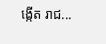ង្កើត រាជ...